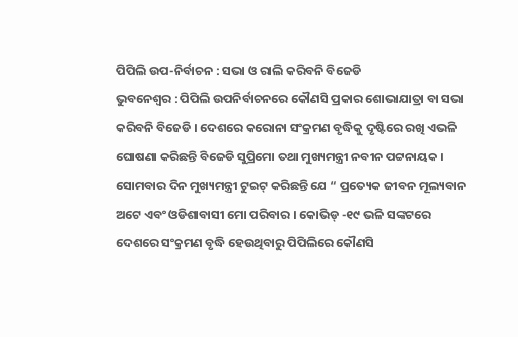ପିପିଲି ଉପ-ନିର୍ବାଚନ : ସଭା ଓ ରାଲି କରିବନି ବିଜେଡି
ଭୁବନେଶ୍ୱର : ପିପିଲି ଉପନିର୍ବାଚନରେ କୌଣସି ପ୍ରକାର ଶୋଭାଯାତ୍ରା ବା ସଭା କରିବନି ବିଜେଡି । ଦେଶରେ କରୋନା ସଂକ୍ରମଣ ବୃଦ୍ଧିକୁ ଦୃଷ୍ଟିରେ ରଖି ଏଭଳି ଘୋଷଣା କରିଛନ୍ତି ବିଜେଡି ସୁପ୍ରିମୋ ତଥା ମୁଖ୍ୟମନ୍ତ୍ରୀ ନବୀନ ପଟ୍ଟନାୟକ । ସୋମବାର ଦିନ ମୁଖ୍ୟମନ୍ତ୍ରୀ ଟୁଇଟ୍ କରିଛନ୍ତି ଯେ “ ପ୍ରତ୍ୟେକ ଜୀବନ ମୂଲ୍ୟବାନ ଅଟେ ଏବଂ ଓଡିଶାବାସୀ ମୋ ପରିବାର । କୋଭିଡ୍ -୧୯ ଭଳି ସଙ୍କଟରେ ଦେଶରେ ସଂକ୍ରମଣ ବୃଦ୍ଧି ହେଉଥିବାରୁ ପିପିଲିରେ କୌଣସି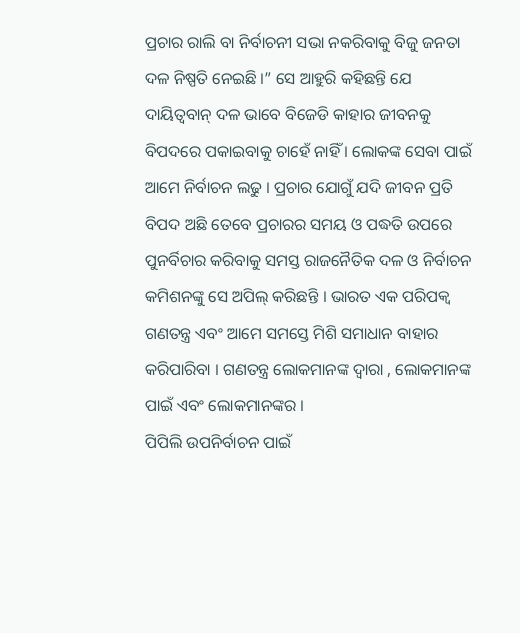ପ୍ରଚାର ରାଲି ବା ନିର୍ବାଚନୀ ସଭା ନକରିବାକୁ ବିଜୁ ଜନତା ଦଳ ନିଷ୍ପତି ନେଇଛି ।” ସେ ଆହୁରି କହିଛନ୍ତି ଯେ ଦାୟିତ୍ୱବାନ୍ ଦଳ ଭାବେ ବିଜେଡି କାହାର ଜୀବନକୁ ବିପଦରେ ପକାଇବାକୁ ଚାହେଁ ନାହିଁ । ଲୋକଙ୍କ ସେବା ପାଇଁ ଆମେ ନିର୍ବାଚନ ଲଢୁ । ପ୍ରଚାର ଯୋଗୁଁ ଯଦି ଜୀବନ ପ୍ରତି ବିପଦ ଅଛି ତେବେ ପ୍ରଚାରର ସମୟ ଓ ପଦ୍ଧତି ଉପରେ ପୁନର୍ବିଚାର କରିବାକୁ ସମସ୍ତ ରାଜନୈତିକ ଦଳ ଓ ନିର୍ବାଚନ କମିଶନଙ୍କୁ ସେ ଅପିଲ୍ କରିଛନ୍ତି । ଭାରତ ଏକ ପରିପକ୍ୱ ଗଣତନ୍ତ୍ର ଏବଂ ଆମେ ସମସ୍ତେ ମିଶି ସମାଧାନ ବାହାର କରିପାରିବା । ଗଣତନ୍ତ୍ର ଲୋକମାନଙ୍କ ଦ୍ୱାରା , ଲୋକମାନଙ୍କ ପାଇଁ ଏବଂ ଲୋକମାନଙ୍କର ।
ପିପିଲି ଉପନିର୍ବାଚନ ପାଇଁ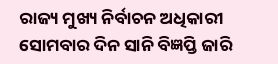ରାଜ୍ୟ ମୁଖ୍ୟ ନିର୍ବାଚନ ଅଧିକାରୀ ସୋମବାର ଦିନ ସାନି ବିଜ୍ଞପ୍ତି ଜାରି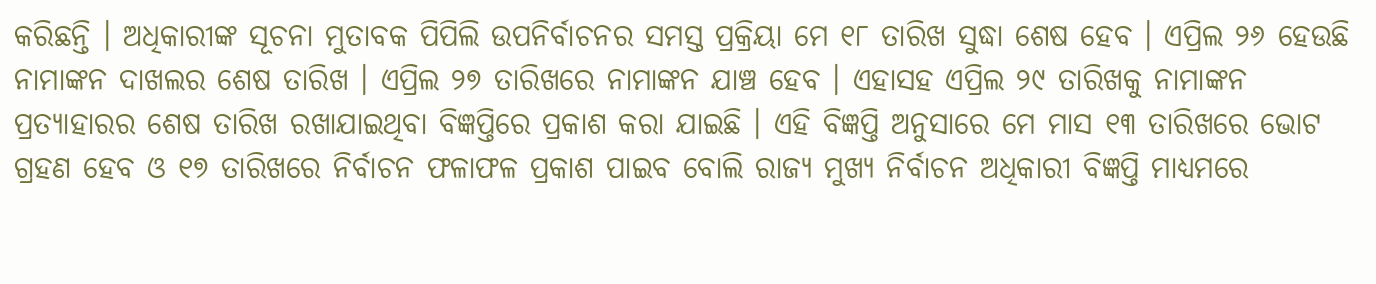କରିଛନ୍ତି । ଅଧିକାରୀଙ୍କ ସୂଚନା ମୁତାବକ ପିପିଲି ଉପନିର୍ବାଚନର ସମସ୍ତ ପ୍ରକ୍ରିୟା ମେ ୧୮ ତାରିଖ ସୁଦ୍ଧା ଶେଷ ହେବ । ଏପ୍ରିଲ ୨୬ ହେଉଛି ନାମାଙ୍କନ ଦାଖଲର ଶେଷ ତାରିଖ । ଏପ୍ରିଲ ୨୭ ତାରିଖରେ ନାମାଙ୍କନ ଯାଞ୍ଚ ହେବ । ଏହାସହ ଏପ୍ରିଲ ୨୯ ତାରିଖକୁ ନାମାଙ୍କନ ପ୍ରତ୍ୟାହାରର ଶେଷ ତାରିଖ ରଖାଯାଇଥିବା ବିଜ୍ଞପ୍ତିରେ ପ୍ରକାଶ କରା ଯାଇଛି । ଏହି ବିଜ୍ଞପ୍ତି ଅନୁସାରେ ମେ ମାସ ୧୩ ତାରିଖରେ ଭୋଟ ଗ୍ରହଣ ହେବ ଓ ୧୭ ତାରିଖରେ ନିର୍ବାଚନ ଫଳାଫଳ ପ୍ରକାଶ ପାଇବ ବୋଲି ରାଜ୍ୟ ମୁଖ୍ୟ ନିର୍ବାଚନ ଅଧିକାରୀ ବିଜ୍ଞପ୍ତି ମାଧ୍ୟମରେ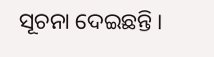ସୂଚନା ଦେଇଛନ୍ତି ।